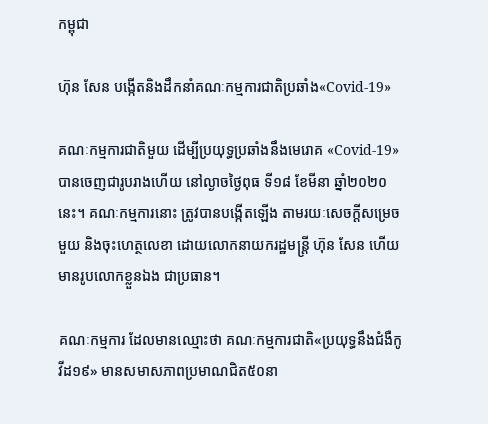កម្ពុជា

ហ៊ុន សែន បង្កើតនិងដឹកនាំគណៈកម្មការជាតិប្រឆាំង«Covid-19»

គណៈកម្មការជាតិមួយ ដើម្បីប្រយុទ្ធប្រឆាំងនឹងមេរោគ «Covid-19» បានចេញជារូបរាងហើយ នៅល្ងាចថ្ងៃពុធ ទី១៨ ខែមីនា ឆ្នាំ២០២០នេះ។ គណៈកម្មការនោះ ត្រូវបានបង្កើតឡើង តាមរយៈសេចក្ដីសម្រេចមួយ និងចុះហេត្ថលេខា ដោយលោកនាយករដ្ឋមន្ត្រី ហ៊ុន សែន ហើយមានរូបលោកខ្លួនឯង ជាប្រធាន។

គណៈកម្មការ ដែលមានឈ្មោះថា គណៈកម្មការជាតិ«ប្រយុទ្ធនឹងជំងឺកូវីដ១៩» មានសមាសភាពប្រមាណជិត៥០នា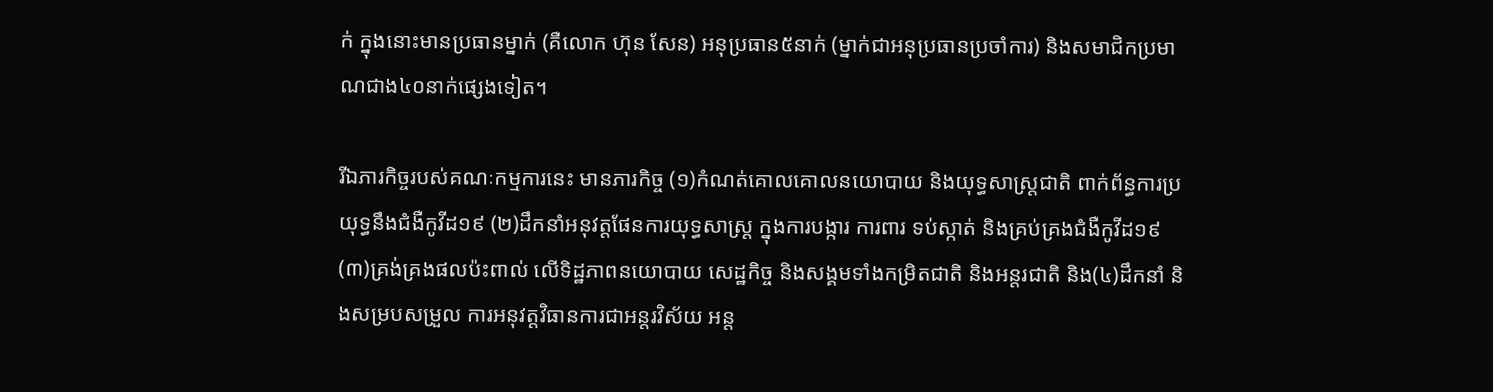ក់ ក្នុងនោះមានប្រធានម្នាក់ (គឺលោក ហ៊ុន សែន) អនុប្រធាន៥នាក់ (ម្នាក់ជាអនុប្រធានប្រចាំការ) និងសមាជិកប្រមាណជាង៤០នាក់ផ្សេងទៀត។

រីឯភារកិច្ចរបស់គណៈកម្មការនេះ មានភារកិច្ច (១)កំណត់គោលគោលនយោបាយ និងយុទ្ធសាស្ត្រជាតិ ពាក់ព័ន្ធការប្រយុទ្ធនឹងជំងឺកូវីដ១៩ (២)ដឹកនាំអនុវត្តផែនការយុទ្ធសាស្ត្រ ក្នុងការបង្ការ ការពារ ទប់ស្កាត់ និងគ្រប់គ្រងជំងឺកូវីដ១៩ (៣)គ្រង់គ្រងផលប៉ះពាល់ លើទិដ្ឋភាពនយោបាយ សេដ្ឋកិច្ច និងសង្គមទាំងកម្រិតជាតិ និងអន្តរជាតិ និង(៤)ដឹកនាំ និងសម្របសម្រួល ការអនុវត្តវិធានការជាអន្តរវិស័យ អន្ត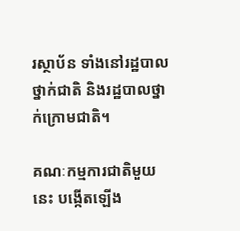រស្ថាប័ន ទាំងនៅរដ្ឋបាលថ្នាក់ជាតិ និងរដ្ឋបាលថ្នាក់ក្រោមជាតិ។

គណៈកម្មការជាតិមួយនេះ បង្កើតឡើង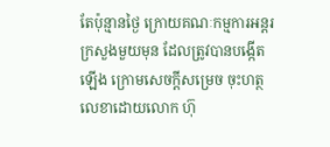តែប៉ុន្មានថ្ងៃ ក្រោយគណៈកម្មការអន្តរក្រសួងមួយមុន ដែលត្រូវបានបង្កើតឡើង ក្រោមសេចក្ដីសម្រេច ចុះហត្ថលេខាដោយលោក ហ៊ុ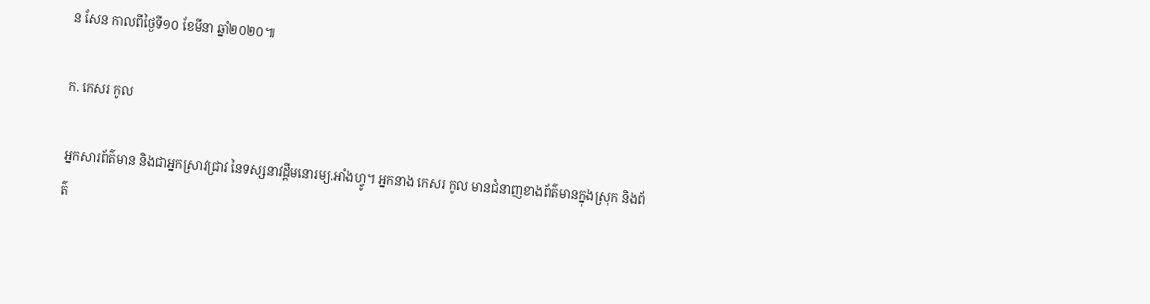ន សែន កាលពីថ្ងៃទី១០ ខែមីនា ឆ្នាំ២០២០៕

ក. កេសរ កូល

អ្នកសារព័ត៌មាន និងជាអ្នកស្រាវជ្រាវ នៃទស្សនាវដ្ដីមនោរម្យ.អាំងហ្វូ។ អ្នកនាង កេសរ កូល មានជំនាញខាងព័ត៌មានក្នុងស្រុក និងព័ត៌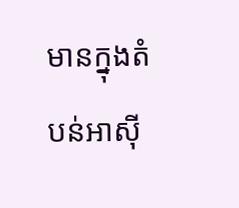មានក្នុងតំបន់អាស៊ី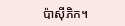ប៉ាស៊ីភិក។